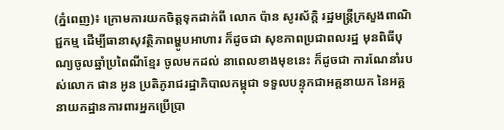(ភ្នំពេញ)៖ ក្រោមការយកចិត្តទុកដាក់ពី លោក ប៉ាន សូរស័ក្តិ រដ្ឋមន្រ្តីក្រសួងពាណិជ្ជកម្ម ដើម្បីធានាសុវត្ថិភាពម្ហូបអាហារ ក៏ដូចជា សុខភាពប្រជាពលរដ្ឋ មុនពិធីបុណ្យចូលឆ្នាំប្រពៃណីខ្មែរ ចូលមកដល់ នាពេលខាងមុខនេះ ក៏ដូចជា ការណែនាំរបស់លោក ផាន អូន ប្រតិភូរាជរដ្ឋាភិបាលកម្ពុជា ទទួលបន្ទុកជាអគ្គនាយក នៃអគ្គនាយកដ្ឋានការពារអ្នកប្រើប្រា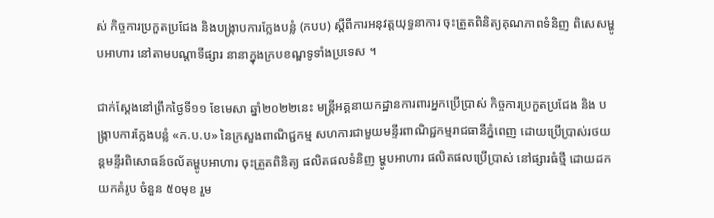ស់ កិច្ចការប្រកួតប្រជែង និងបង្ក្រាបការក្លែងបន្លំ (កបប) ស្តីពីការអនុវត្តយុទ្ធនាការ ចុះត្រួតពិនិត្យគុណភាពទំនិញ ពិសេសម្ហូបអាហារ នៅតាមបណ្តាទីផ្សារ នានាក្នុងក្របខណ្ឌទូទាំងប្រទេស ។

ជាក់ស្តែងនៅព្រឹកថ្ងៃទី១១ ខែមេសា ឆ្នាំ២០២២នេះ មន្ដ្រីអគ្គនាយកដ្ឋានការពារអ្នកប្រើប្រាស់ កិច្ចការប្រកួតប្រជែង និង បង្រ្កាបការក្លែងបន្លំ «ក.ប.ប» នៃក្រសួងពាណិជ្ជកម្ម សហការជាមួយមន្ទីរពាណិជ្ជកម្មរាជធានីភ្នំពេញ ដោយប្រើប្រាស់រថយន្តមន្ទីរពិសោធន៍ចល័តម្ហូបអាហារ ចុះត្រួតពិនិត្យ ផលិតផលទំនិញ ម្ហូបអាហារ ផលិតផលប្រើប្រាស់ នៅផ្សារធំថ្មី ដោយដកយកគំរូប ចំនួន ៥០មុខ រួម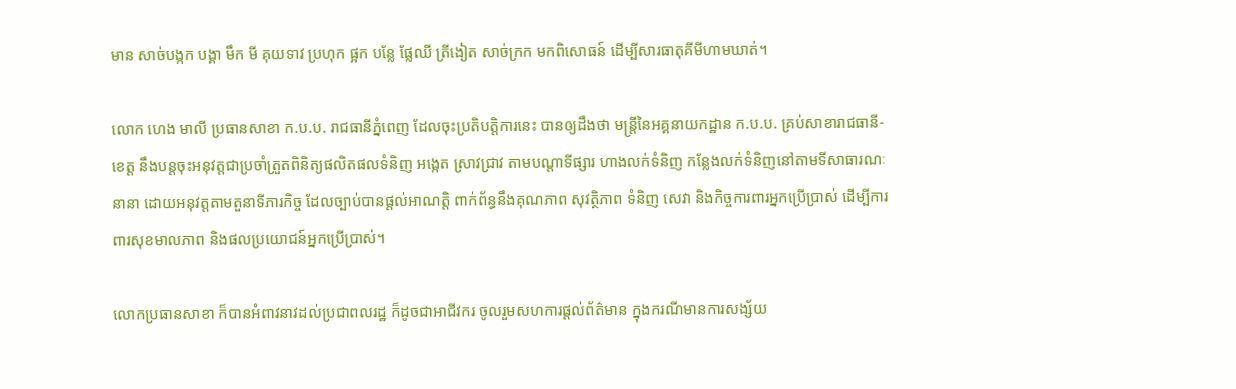មាន សាច់បង្កក បង្គា មឹក មី គុយទាវ ប្រហុក ផ្អក បន្លែ ផ្លែឈី ត្រីងៀត សាច់ក្រក មកពិសោធន៍ ដើម្បីសារធាតុគីមីហាមឃាត់។

លោក ហេង មាលី ប្រធានសាខា ក.ប.ប. រាជធានីភ្នំពេញ ដែលចុះប្រតិបត្តិការនេះ បានឲ្យដឹងថា មន្ត្រីនៃអគ្គនាយកដ្ឋាន ក.ប.ប. គ្រប់សាខារាជធានី-ខេត្ត នឹងបន្តចុះអនុវត្តជាប្រចាំត្រួតពិនិត្យផលិតផលទំនិញ អង្កេត ស្រាវជ្រាវ តាមបណ្តាទីផ្សារ ហាងលក់ទំនិញ កន្លែងលក់ទំនិញនៅតាមទីសាធារណៈនានា ដោយអនុវត្តតាមតួនាទីភារកិច្ច ដែលច្បាប់បានផ្តល់អាណត្តិ ពាក់ព័ន្ធនឹងគុណភាព សុវត្ថិភាព ទំនិញ សេវា និងកិច្ចការពារអ្នកប្រើប្រាស់ ដើម្បីការពារសុខមាលភាព និងផលប្រយោជន៍អ្នកប្រើប្រាស់។

លោកប្រធានសាខា ក៏បានអំពាវនាវដល់ប្រជាពលរដ្ឋ ក៏ដូចជាអាជីវករ ចូលរួមសហការផ្តល់ព័ត៌មាន ក្នុងករណីមានការសង្ស័យ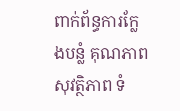ពាក់ព័ន្ធការក្លែងបន្លំ គុណភាព សុវត្ថិភាព ទំ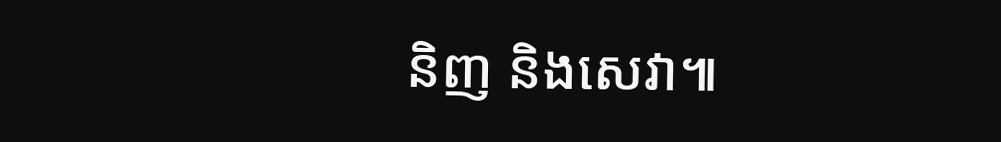និញ និងសេវា៕